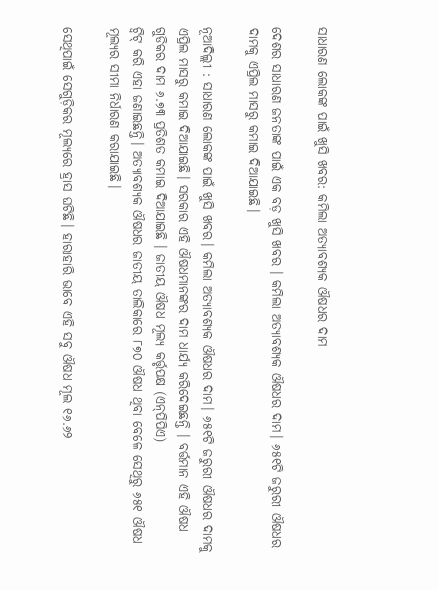ସାଧାରଣ ଲୋକଙ୍କ ପାଇଁ ଖୁସି ଖବର: କମିଲା ଅତ୍ୟାବଶ୍ୟକ ଔଷଧର ଦାମ

ଦେଶର ସାଧାରଣ ଜନତାଙ୍କ ପାଇଁ ଏକ ବଡ଼ ଖୁସି ଖବର । କମିଲା ଅତ୍ୟାବଶ୍ୟକ ଔଷଧର ଦାମ। ୬୫୧ଟି ଜରୁରୀ ଔଷଧର ଦାମକୁ ଏପ୍ରିଲ ମାସରୁ କମାଇ ଦିଆଯାଇଛି।

ନୂଆଦିଲ୍ଲୀ : ସାଧାରଣ ଲୋକଙ୍କ ପାଇଁ ଖୁସି ଖବର। କମିଲା ଅତ୍ୟାବଶ୍ୟକ ଔଷଧର ଦାମ। ୬୫୧ଟି ଜରୁରୀ ଔଷଧର ଦାମକୁ ଏପ୍ରିଲ ମାସରୁ କମାଇ ଦିଆଯାଇଛି। ସରକାର ଏହି ଔଷଧମାନଙ୍କର ଦାମ ଧାର୍ଯ୍ୟ କରିଦେଇଛନ୍ତି । ବର୍ତ୍ତମାନ ଏହି ଔଷଧ ଗୁଡିକର ଦାମ ୬.୭୩ ପ୍ରତିଶତ କମାଇ ଦିଆଯାଇଛି । ଜାତୀୟ ଔଷଧ ମୂଲ୍ୟ କର୍ତ୍ତୃପକ୍ଷ (ଏନ୍‌ପିପିଏ)
ଟ୍ଵିଟ୍ କରି ଏହା ଜଣାଇଛନ୍ତି। ଅତ୍ୟାବଶ୍ୟକ ଔଷଧର ଜାତୀୟ ତାଲିକାରେ ୮୭୦ ଔଷଧ ଥିବା ବେଳେ ସେଥିରୁ ୬୫୧ ଔଷଧ ମୂଲ୍ୟର ସୀମା ନିର୍ଧାରଣ କରାଯାଇଛି।

ସେଥିପାଇଁ ସେଗୁଡ଼ିକର ମୂଲ୍ୟରେ ହ୍ରାସ ଘଟିଛି। ହାରାହାରି ଭାବେ ଏହି ସବୁ ଔଷଧ ମୂଲ ୧୬.୬୨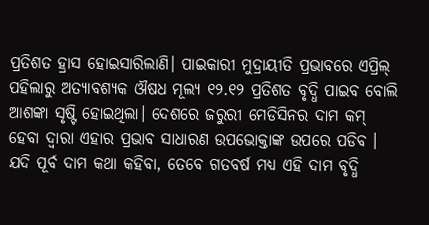ପ୍ରତିଶତ ହ୍ରାସ ହୋଇସାରିଲାଣି। ପାଇକାରୀ ମୁଦ୍ରାୟୀତି ପ୍ରଭାବରେ ଏପ୍ରିଲ୍‌ ପହିଲାରୁ ଅତ୍ୟାବଶ୍ୟକ ଔଷଧ ମୂଲ୍ୟ ୧୨.୧୨ ପ୍ରତିଶତ ବୃଦ୍ଧି ପାଇବ ବୋଲି ଆଶଙ୍କା ସୃଷ୍ଟି ହୋଇଥିଲା। ଦେଶରେ ଜରୁରୀ ମେଡିସିନର ଦାମ କମ୍ ହେବା ଦ୍ଵାରା ଏହାର ପ୍ରଭାବ ସାଧାରଣ ଉପଭୋକ୍ତାଙ୍କ ଉପରେ ପଡିବ । ଯଦି ପୂର୍ବ ଦାମ କଥା କହିବା, ତେବେ ଗତବର୍ଷ ମଧ୍ୟ ଏହି ଦାମ ବୃଦ୍ଧି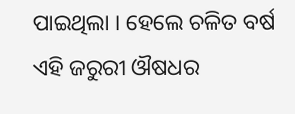ପାଇଥିଲା । ହେଲେ ଚଳିତ ବର୍ଷ ଏହି ଜରୁରୀ ଔଷଧର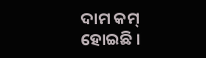ଦାମ କମ୍ ହୋଇଛି ।